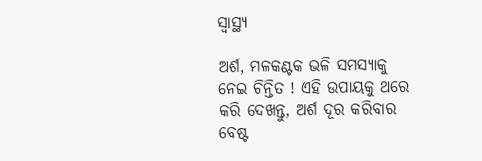ସ୍ୱାସ୍ଥ୍ୟ

ଅର୍ଶ, ମଳକଣ୍ଟକ ଭଳି ସମସ୍ଯାକୁ ନେଇ ଚିନ୍ତିତ ! ଏହି ଉପାୟକୁ ଥରେ କରି ଦେଖନ୍ତୁ, ଅର୍ଶ ଦୂର କରିବାର ବେଷ୍ଟ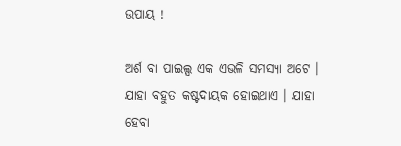ଉପାୟ !

ଅର୍ଶ ବା ପାଇଲ୍ସ ଏକ ଏଭଳି ସମସ୍ଯା ଅଟେ । ଯାହା ବହୁତ କଷ୍ଟଦାୟକ ହୋଇଥାଏ । ଯାହା ହେବା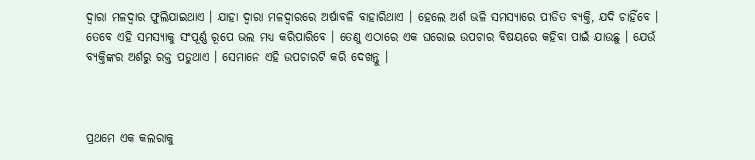ଦ୍ଵାରା ମଳଦ୍ଵାର ଫୁଲିଯାଇଥାଏ । ଯାହା ଦ୍ଵାରା ମଳଦ୍ଵାରରେ ଅର୍ଷାବଳି ବାହାରିଥାଏ । ହେଲେ ଅର୍ଶ ଭଳି ସମସ୍ଯାରେ ପୀଡିତ ବ୍ୟକ୍ତି, ଯଦି ଚାହିଁବେ । ତେବେ ଏହି ସମସ୍ଯାକୁ ସଂପୂର୍ଣ୍ଣ ରୂପେ ଭଲ ମଧ୍ୟ କରିପାରିବେ । ତେଣୁ ଏଠାରେ ଏକ ଘରୋଇ ଉପଚାର ବିଷୟରେ କହିବା ପାଇଁ ଯାଉଛୁ । ଯେଉଁ ବ୍ୟକ୍ତିଙ୍କର ଅର୍ଶରୁ ରକ୍ତ ପଡୁଥାଏ । ସେମାନେ ଏହି ଉପଚାରଟି କରି ଦେଖନ୍ତୁ ।



ପ୍ରଥମେ ଏକ କଲରାକୁ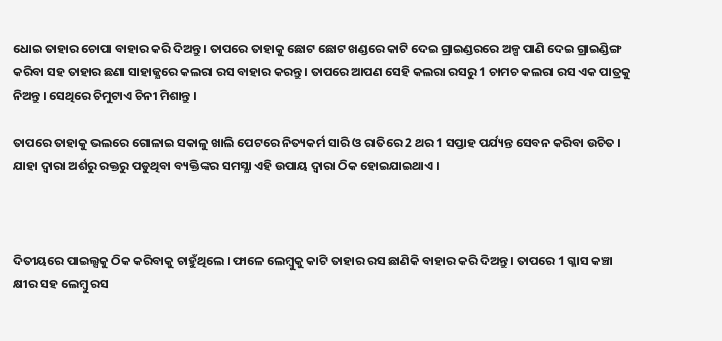ଧୋଇ ତାହାର ଚୋପା ବାହାର କରି ଦିଅନ୍ତୁ । ତାପରେ ତାହାକୁ ଛୋଟ ଛୋଟ ଖଣ୍ଡରେ କାଟି ଦେଇ ଗ୍ରାଇଣ୍ଡରରେ ଅଳ୍ପ ପାଣି ଦେଇ ଗ୍ରାଇଣ୍ଡିଙ୍ଗ କରିବା ସହ ତାହାର ଛଣା ସାହାଜ୍ଯରେ କଲରା ରସ ବାହାର କରନ୍ତୁ । ତାପରେ ଆପଣ ସେହି କଲରା ରସରୁ 1 ଚାମଚ କଲରା ରସ ଏକ ପାତ୍ରକୁ ନିଅନ୍ତୁ । ସେଥିରେ ଚିମୁଟାଏ ଚିନୀ ମିଶାନ୍ତୁ ।

ତାପରେ ତାହାକୁ ଭଲରେ ଗୋଳାଇ ସକାଳୁ ଖାଲି ପେଟରେ ନିତ୍ୟକର୍ମ ସାରି ଓ ରାତିରେ 2 ଥର 1 ସପ୍ତାହ ପର୍ଯ୍ୟନ୍ତ ସେବନ କରିବା ଉଚିତ । ଯାହା ଦ୍ଵାରା ଅର୍ଶରୁ ରକ୍ତରୁ ପଡୁଥିବା ବ୍ୟକ୍ତିଙ୍କର ସମସ୍ଯା ଏହି ଉପାୟ ଦ୍ଵାରା ଠିକ ହୋଇଯାଇଥାଏ ।



ଦିତୀୟରେ ପାଇଲ୍ସକୁ ଠିକ କରିବାକୁ ଚାହୁଁଥିଲେ । ଫାଳେ ଲେମ୍ବୁକୁ କାଟି ତାହାର ରସ ଛାଣିକି ବାହାର କରି ଦିଅନ୍ତୁ । ତାପରେ 1 ଗ୍ଳାସ କଞ୍ଚା କ୍ଷୀର ସହ ଲେମ୍ବୁ ରସ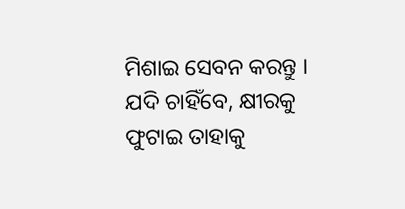ମିଶାଇ ସେବନ କରନ୍ତୁ । ଯଦି ଚାହିଁବେ, କ୍ଷୀରକୁ ଫୁଟାଇ ତାହାକୁ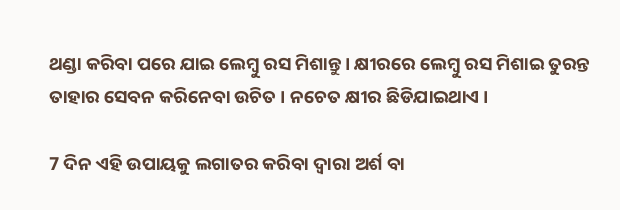ଥଣ୍ଡା କରିବା ପରେ ଯାଇ ଲେମ୍ବୁ ରସ ମିଶାନ୍ତୁ । କ୍ଷୀରରେ ଲେମ୍ବୁ ରସ ମିଶାଇ ତୁରନ୍ତ ତାହାର ସେବନ କରିନେବା ଉଚିତ । ନଚେତ କ୍ଷୀର ଛିଡିଯାଇଥାଏ ।

7 ଦିନ ଏହି ଉପାୟକୁ ଲଗାତର କରିବା ଦ୍ଵାରା ଅର୍ଶ ବା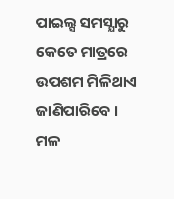ପାଇଲ୍ସ ସମସ୍ଯାରୁ କେତେ ମାତ୍ରରେ ଉପଶମ ମିଳିଥାଏ ଜାଣିପାରିବେ । ମଳ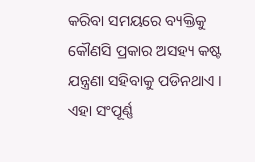କରିବା ସମୟରେ ବ୍ୟକ୍ତିକୁ କୌଣସି ପ୍ରକାର ଅସହ୍ୟ କଷ୍ଟ ଯନ୍ତ୍ରଣା ସହିବାକୁ ପଡିନଥାଏ । ଏହା ସଂପୂର୍ଣ୍ଣ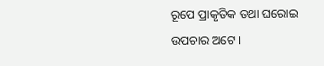ରୂପେ ପ୍ରାକୃତିକ ତଥା ଘରୋଇ ଉପଚାର ଅଟେ ।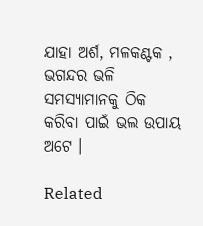ଯାହା ଅର୍ଶ, ମଳକଣ୍ଟକ , ଭଗନ୍ଦର ଭଳି ସମସ୍ଯାମାନକୁ ଠିକ କରିବା ପାଇଁ ଭଲ ଉପାୟ ଅଟେ ।

Related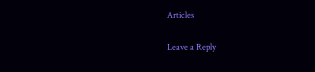Articles

Leave a Reply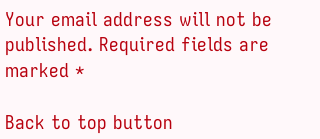Your email address will not be published. Required fields are marked *

Back to top button